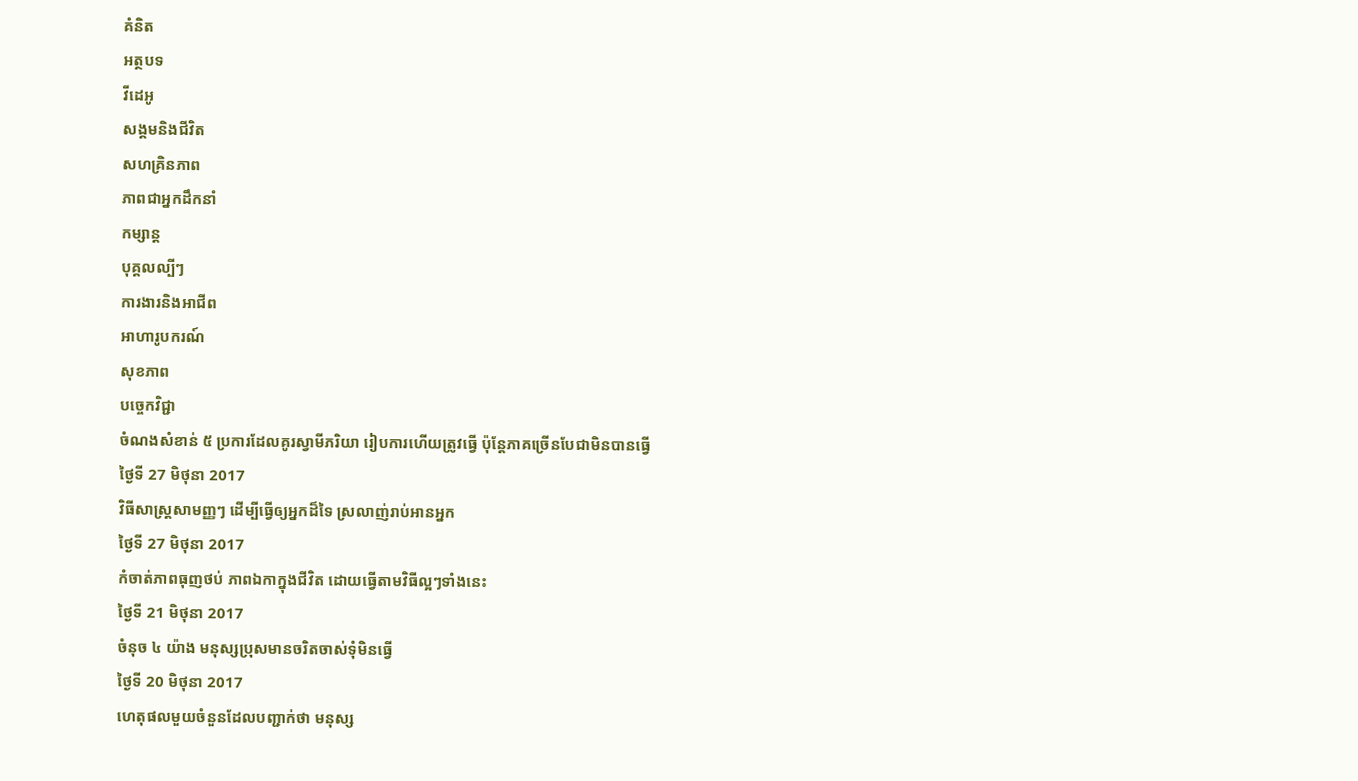គំនិត
អត្ថបទ
វីដេអូ
សង្គមនិងជីវិត
សហគ្រិនភាព
ភាពជាអ្នកដឹកនាំ
កម្សាន្ត
បុគ្គលល្បីៗ
ការងារនិងអាជីព
អាហារូបករណ៍
សុខភាព
បច្ចេកវិជ្ជា
ចំណងសំខាន់ ៥ ប្រការដែលគូរស្វាមីភរិយា រៀបការហើយត្រូវធ្វើ ប៉ុន្តែភាគច្រើនបែជាមិនបានធ្វើ
ថ្ងៃទី 27 មិថុនា 2017
វិធីសាស្ត្រសាមញ្ញៗ ដើម្បីធ្វើឲ្យអ្នកដ៏ទៃ ស្រលាញ់រាប់អានអ្នក
ថ្ងៃទី 27 មិថុនា 2017
កំចាត់ភាពធុញថប់ ភាពឯកាក្នុងជីវិត ដោយធ្វើតាមវិធីល្អៗទាំងនេះ
ថ្ងៃទី 21 មិថុនា 2017
ចំនុច ៤ យ៉ាង មនុស្សប្រុសមានចរិតចាស់ទុំមិនធ្វើ
ថ្ងៃទី 20 មិថុនា 2017
ហេតុផលមួយចំនួនដែលបញ្ជាក់ថា មនុស្ស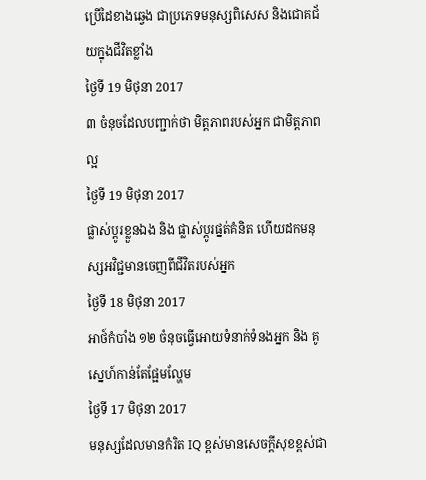ប្រើដៃខាងឆ្វេង ជាប្រភេទមនុស្សពិសេស និងជោគជ័យក្នុងជីវិតខ្លាំង
ថ្ងៃទី 19 មិថុនា 2017
៣ ចំនុចដែលបញ្ជាក់ថា មិត្តភាពរបស់អ្នក ជាមិត្តភាពល្អ
ថ្ងៃទី 19 មិថុនា 2017
ផ្លាស់ប្ដូរខ្លួនឯង និង ផ្លាស់ប្ដូរផ្នត់គំនិត ហើយដកមនុស្សអវិជ្ជមានចេញពីជីវិតរបស់អ្នក
ថ្ងៃទី 18 មិថុនា 2017
អាថ៍កំបាំង ១២ ចំនុចធ្វើអោយទំនាក់ទំនងអ្នក និង គូស្នេហ៍កាន់តែផ្អែមល្ហែម
ថ្ងៃទី 17 មិថុនា 2017
មនុស្សដែលមានកំរិត IQ ខ្ពស់មានសេចក្តីសុខខ្ពស់ជា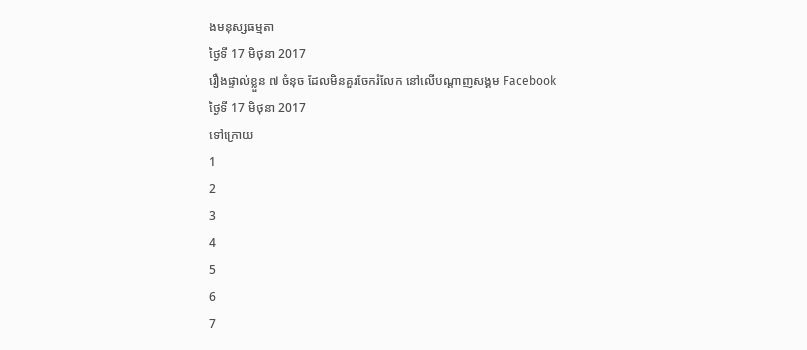ងមនុស្សធម្មតា
ថ្ងៃទី 17 មិថុនា 2017
រឿងផ្ទាល់ខ្លួន ៧ ចំនុច ដែលមិនគួរចែករំលែក នៅលើបណ្ដាញសង្គម Facebook
ថ្ងៃទី 17 មិថុនា 2017
ទៅក្រោយ
1
2
3
4
5
6
7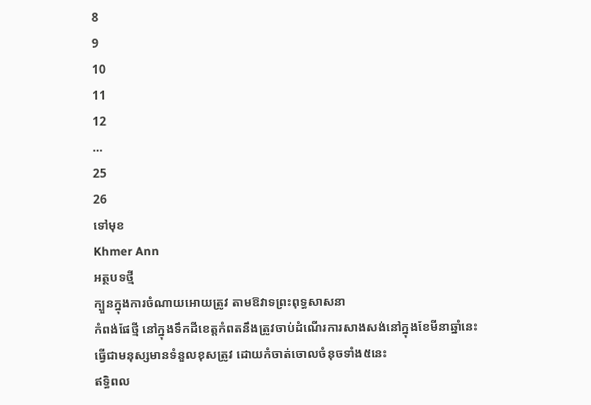8
9
10
11
12
…
25
26
ទៅមុខ
Khmer Ann
អត្ថបទថ្មី
ក្បួនក្នុងការចំណាយអោយត្រូវ តាមឱវាទព្រះពុទ្ធសាសនា
កំពង់ផែថ្មី នៅក្នុងទឹកដីខេត្តកំពតនឹងត្រូវចាប់ដំណើរការសាងសង់នៅក្នុងខែមីនាឆ្នាំនេះ
ធ្វើជាមនុស្សមានទំនួលខុសត្រូវ ដោយកំចាត់ចោលចំនុចទាំង៥នេះ
ឥទ្ធិពល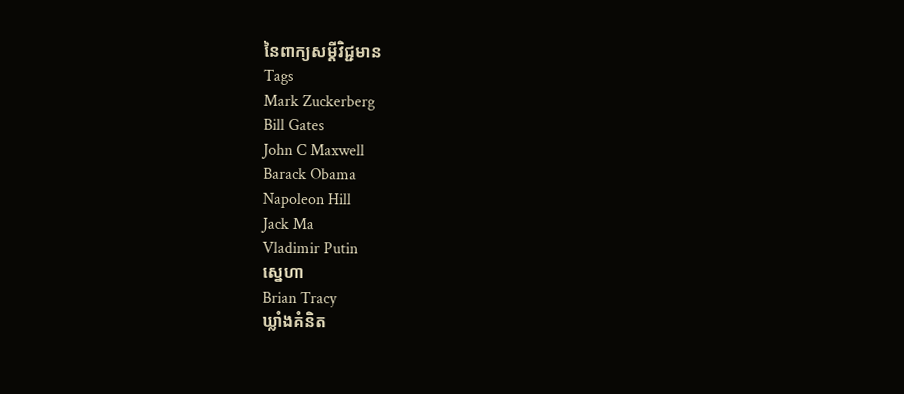នៃពាក្យសម្ដីវិជ្ជមាន
Tags
Mark Zuckerberg
Bill Gates
John C Maxwell
Barack Obama
Napoleon Hill
Jack Ma
Vladimir Putin
ស្នេហា
Brian Tracy
ឃ្លាំងគំនិត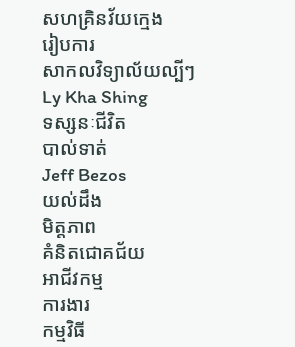សហគ្រិនវ័យក្មេង
រៀបការ
សាកលវិទ្យាល័យល្បីៗ
Ly Kha Shing
ទស្សនៈជីវិត
បាល់ទាត់
Jeff Bezos
យល់ដឹង
មិត្តភាព
គំនិតជោគជ័យ
អាជីវកម្ម
ការងារ
កម្មវិធី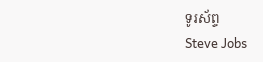ទូរស័ព្ទ
Steve Jobs